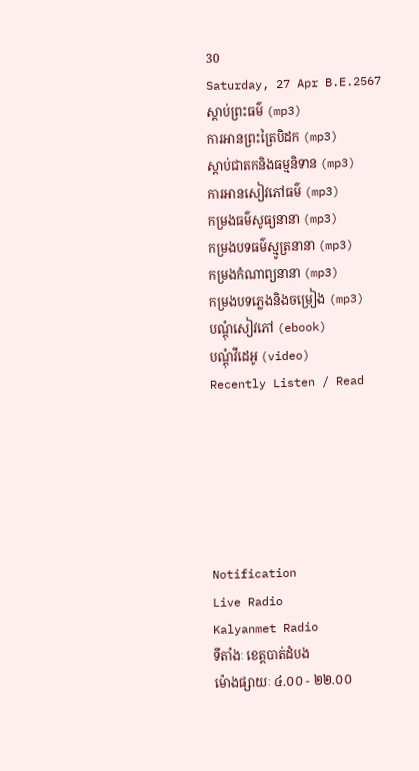30
Saturday, 27 Apr B.E.2567
ស្តាប់ព្រះធម៌ (mp3)
ការអានព្រះត្រៃបិដក (mp3)
ស្តាប់ជាតកនិងធម្មនិទាន (mp3)
ការអានសៀវភៅធម៌ (mp3)
កម្រងធម៌សូធ្យនានា (mp3)
កម្រងបទធម៌ស្មូត្រនានា (mp3)
កម្រងកំណាព្យនានា (mp3)
កម្រងបទភ្លេងនិងចម្រៀង (mp3)
បណ្តុំសៀវភៅ (ebook)
បណ្តុំវីដេអូ (video)
Recently Listen / Read






Notification
Live Radio
Kalyanmet Radio
ទីតាំងៈ ខេត្តបាត់ដំបង
ម៉ោងផ្សាយៈ ៤.០០ - ២២.០០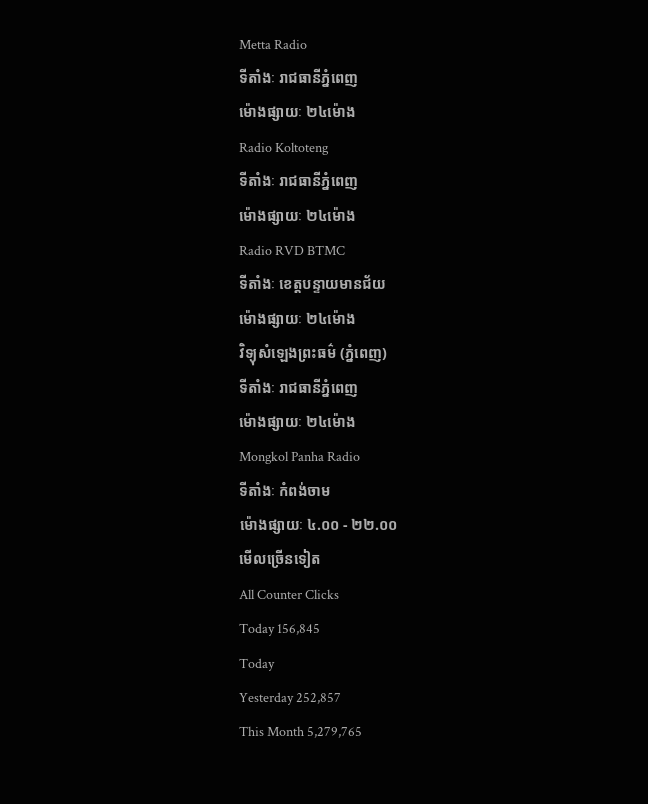Metta Radio
ទីតាំងៈ រាជធានីភ្នំពេញ
ម៉ោងផ្សាយៈ ២៤ម៉ោង
Radio Koltoteng
ទីតាំងៈ រាជធានីភ្នំពេញ
ម៉ោងផ្សាយៈ ២៤ម៉ោង
Radio RVD BTMC
ទីតាំងៈ ខេត្តបន្ទាយមានជ័យ
ម៉ោងផ្សាយៈ ២៤ម៉ោង
វិទ្យុសំឡេងព្រះធម៌ (ភ្នំពេញ)
ទីតាំងៈ រាជធានីភ្នំពេញ
ម៉ោងផ្សាយៈ ២៤ម៉ោង
Mongkol Panha Radio
ទីតាំងៈ កំពង់ចាម
ម៉ោងផ្សាយៈ ៤.០០ - ២២.០០
មើលច្រើនទៀត
All Counter Clicks
Today 156,845
Today
Yesterday 252,857
This Month 5,279,765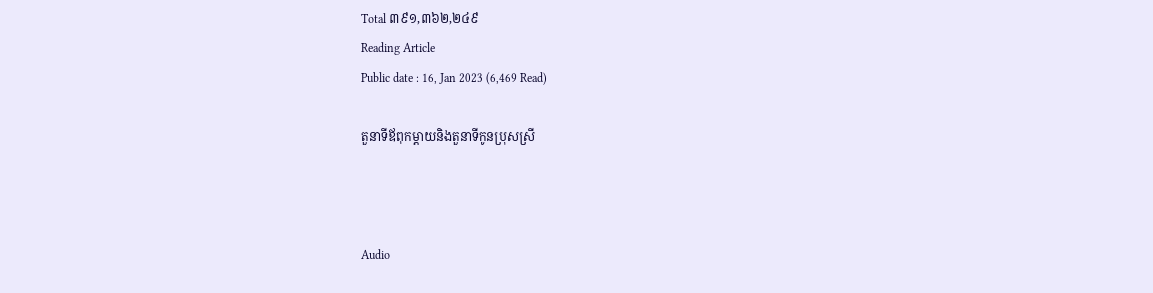Total ៣៩១,៣៦២,២៤៩
Reading Article
Public date : 16, Jan 2023 (6,469 Read)

តួនាទីឪពុកម្តាយនិងតួនាទីកូនប្រុសស្រី



Audio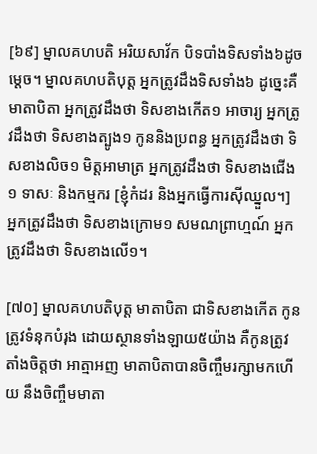[៦៩] ម្នាលគហបតិ អរិយសាវ័ក បិទបាំងទិសទាំង៦ដូចម្តេច។ ម្នាលគហបតិបុត្ត អ្នកត្រូវដឹងទិសទាំង៦ ដូច្នេះគឺ មាតាបិតា អ្នកត្រូវដឹងថា ទិសខាងកើត១ អាចារ្យ អ្នកត្រូវដឹងថា ទិសខាងត្បូង១ កូននិងប្រពន្ធ អ្នកត្រូវដឹងថា ទិសខាងលិច១ មិត្តអាមាត្រ អ្នកត្រូវដឹងថា ទិសខាងជើង១ ទាសៈ និងកម្មករ [ខ្ញុំកំដរ និងអ្នកធ្វើការស៊ីឈ្នួល។] អ្នកត្រូវដឹងថា ទិសខាងក្រោម១ សមណព្រាហ្មណ៍ អ្នកត្រូវដឹងថា ទិសខាងលើ១។

[៧០] ម្នាលគហបតិបុត្ត មាតាបិតា ជាទិសខាងកើត កូនត្រូវទំនុកបំរុង ដោយស្ថានទាំងឡាយ៥យ៉ាង គឺកូនត្រូវតាំងចិត្តថា អាត្មាអញ មាតាបិតាបានចិញ្ចឹមរក្សាមកហើយ នឹងចិញ្ចឹមមាតា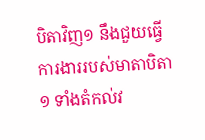បិតាវិញ១ នឹងជួយធ្វើការងាររបស់មាតាបិតា១ ទាំងតំកល់វ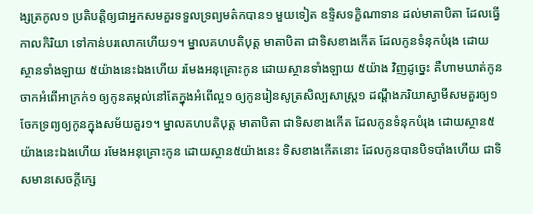ង្សត្រកូល១ ប្រតិបត្តិឲ្យជាអ្នកសមគួរទទួលទ្រព្យមត៌កបាន១ មួយទៀត ឧទ្ទិសទក្ខិណាទាន ដល់មាតាបិតា ដែលធ្វើកាលកិរិយា ទៅកាន់បរលោកហើយ១។ ម្នាលគហបតិបុត្ត មាតាបិតា ជាទិសខាងកើត ដែលកូនទំនុកបំរុង ដោយស្ថានទាំងឡាយ ៥យ៉ាងនេះឯងហើយ រមែងអនុគ្រោះកូន ដោយស្ថានទាំងឡាយ ៥យ៉ាង វិញដូច្នេះ គឺហាមឃាត់កូន ចាកអំពើអាក្រក់១ ឲ្យកូនតម្កល់នៅតែក្នុងអំពើល្អ១ ឲ្យកូនរៀនសូត្រសិល្បសាស្ត្រ១ ដណ្តឹងភរិយាស្វាមីសមគួរឲ្យ១ ចែកទ្រព្យឲ្យកូនក្នុងសម័យគួរ១។ ម្នាលគហបតិបុត្ត មាតាបិតា ជាទិសខាងកើត ដែលកូនទំនុកបំរុង ដោយស្ថាន៥យ៉ាងនេះឯងហើយ រមែងអនុគ្រោះកូន ដោយស្ថាន៥យ៉ាងនេះ ទិសខាងកើតនោះ ដែលកូនបានបិទបាំងហើយ ជាទិសមានសេចក្តីក្សេ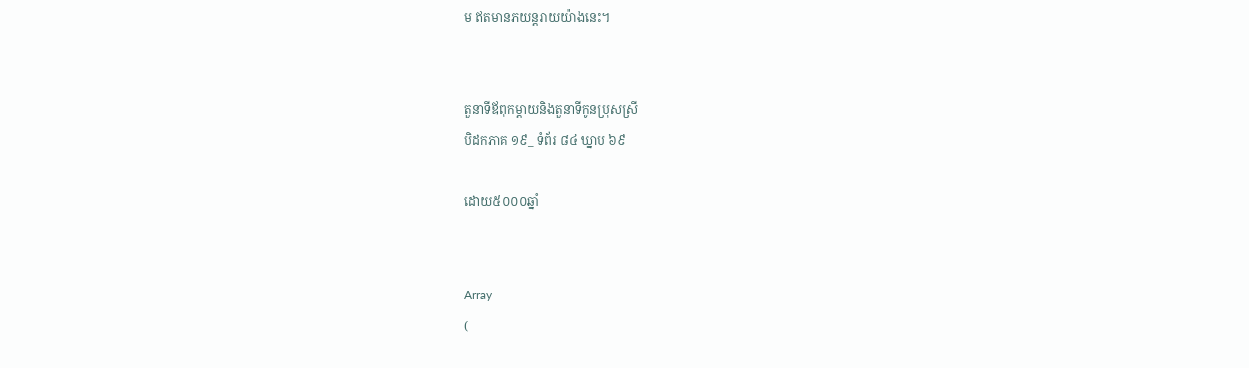ម ឥតមានភយន្តរាយយ៉ាងនេះ។


តួនាទីឪពុកម្តាយនិងតួនាទីកូនប្រុសស្រី
បិដកភាគ ១៩_ ទំព័រ ៨៤ ឃ្នាប ៦៩

ដោយ៥០០០ឆ្នាំ


Array
(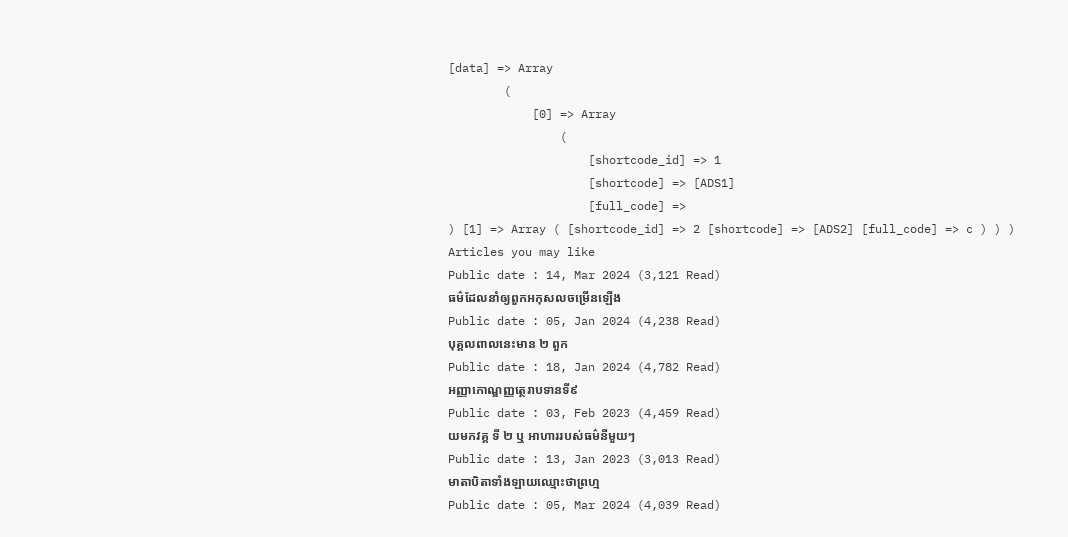[data] => Array
        (
            [0] => Array
                (
                    [shortcode_id] => 1
                    [shortcode] => [ADS1]
                    [full_code] =>
) [1] => Array ( [shortcode_id] => 2 [shortcode] => [ADS2] [full_code] => c ) ) )
Articles you may like
Public date : 14, Mar 2024 (3,121 Read)
ធម៌ដែលនាំឲ្យពួកអកុសលចម្រើនឡើង
Public date : 05, Jan 2024 (4,238 Read)
បុគ្គលពាលនេះមាន ២ ពួក
Public date : 18, Jan 2024 (4,782 Read)
អញ្ញាកោណ្ឌញ្ញត្ថេរាបទានទី៩
Public date : 03, Feb 2023 (4,459 Read)
យមកវគ្គ ទី ២ ឬ អាហាររបស់ធម៌នីមួយៗ
Public date : 13, Jan 2023 (3,013 Read)
មាតាបិតាទាំងឡាយឈ្មោះថាព្រហ្ម
Public date : 05, Mar 2024 (4,039 Read)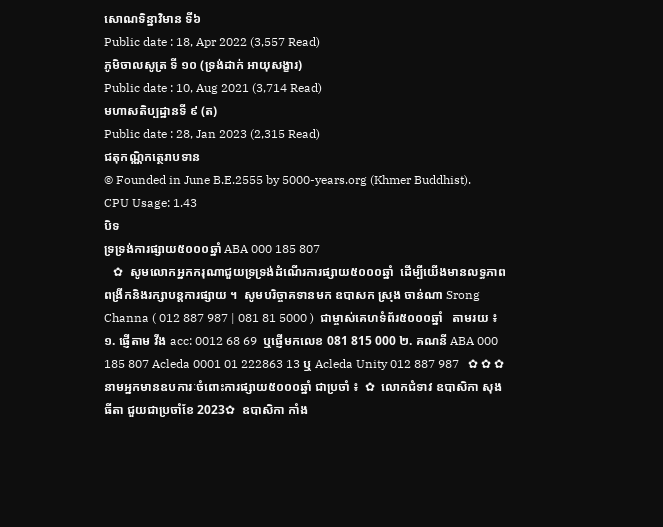សោណទិន្នាវិមាន ទី៦
Public date : 18, Apr 2022 (3,557 Read)
ភូមិចាលសូត្រ ទី ១០ (ទ្រង់ដាក់ អាយុសង្ខារ)
Public date : 10, Aug 2021 (3,714 Read)
មហាសតិប្បដ្ឋានទី ៩ (ត)
Public date : 28, Jan 2023 (2,315 Read)
ជតុកណ្ណិកត្ថេរាបទាន
© Founded in June B.E.2555 by 5000-years.org (Khmer Buddhist).
CPU Usage: 1.43
បិទ
ទ្រទ្រង់ការផ្សាយ៥០០០ឆ្នាំ ABA 000 185 807
   ✿  សូមលោកអ្នកករុណាជួយទ្រទ្រង់ដំណើរការផ្សាយ៥០០០ឆ្នាំ  ដើម្បីយើងមានលទ្ធភាពពង្រីកនិងរក្សាបន្តការផ្សាយ ។  សូមបរិច្ចាគទានមក ឧបាសក ស្រុង ចាន់ណា Srong Channa ( 012 887 987 | 081 81 5000 )  ជាម្ចាស់គេហទំព័រ៥០០០ឆ្នាំ   តាមរយ ៖ ១. ផ្ញើតាម វីង acc: 0012 68 69  ឬផ្ញើមកលេខ 081 815 000 ២. គណនី ABA 000 185 807 Acleda 0001 01 222863 13 ឬ Acleda Unity 012 887 987   ✿ ✿ ✿ នាមអ្នកមានឧបការៈចំពោះការផ្សាយ៥០០០ឆ្នាំ ជាប្រចាំ ៖  ✿  លោកជំទាវ ឧបាសិកា សុង ធីតា ជួយជាប្រចាំខែ 2023✿  ឧបាសិកា កាំង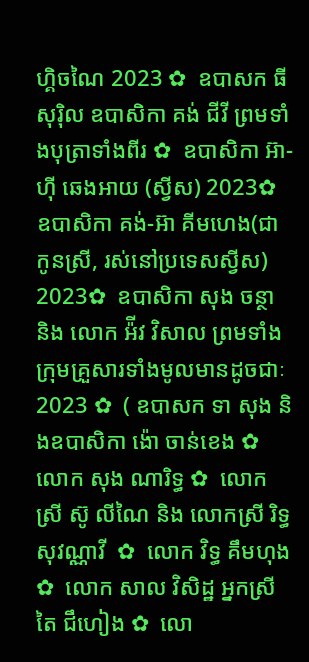ហ្គិចណៃ 2023 ✿  ឧបាសក ធី សុរ៉ិល ឧបាសិកា គង់ ជីវី ព្រមទាំងបុត្រាទាំងពីរ ✿  ឧបាសិកា អ៊ា-ហុី ឆេងអាយ (ស្វីស) 2023✿  ឧបាសិកា គង់-អ៊ា គីមហេង(ជាកូនស្រី, រស់នៅប្រទេសស្វីស) 2023✿  ឧបាសិកា សុង ចន្ថា និង លោក អ៉ីវ វិសាល ព្រមទាំងក្រុមគ្រួសារទាំងមូលមានដូចជាៈ 2023 ✿  ( ឧបាសក ទា សុង និងឧបាសិកា ង៉ោ ចាន់ខេង ✿  លោក សុង ណារិទ្ធ ✿  លោកស្រី ស៊ូ លីណៃ និង លោកស្រី រិទ្ធ សុវណ្ណាវី  ✿  លោក វិទ្ធ គឹមហុង ✿  លោក សាល វិសិដ្ឋ អ្នកស្រី តៃ ជឹហៀង ✿  លោ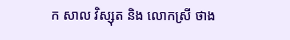ក សាល វិស្សុត និង លោកស្រី ថាង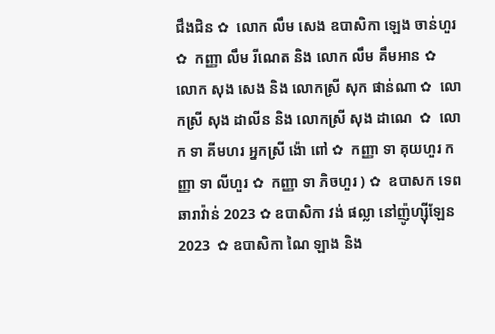ជឹងជិន ✿  លោក លឹម សេង ឧបាសិកា ឡេង ចាន់ហួរ ✿  កញ្ញា លឹម រីណេត និង លោក លឹម គឹមអាន ✿  លោក សុង សេង និង លោកស្រី សុក ផាន់ណា ✿  លោកស្រី សុង ដាលីន និង លោកស្រី សុង ដាណេ  ✿  លោក ទា គីមហរ អ្នកស្រី ង៉ោ ពៅ ✿  កញ្ញា ទា គុយហួរ កញ្ញា ទា លីហួរ ✿  កញ្ញា ទា ភិចហួរ ) ✿  ឧបាសក ទេព ឆារាវ៉ាន់ 2023 ✿ ឧបាសិកា វង់ ផល្លា នៅញ៉ូហ្ស៊ីឡែន 2023  ✿ ឧបាសិកា ណៃ ឡាង និង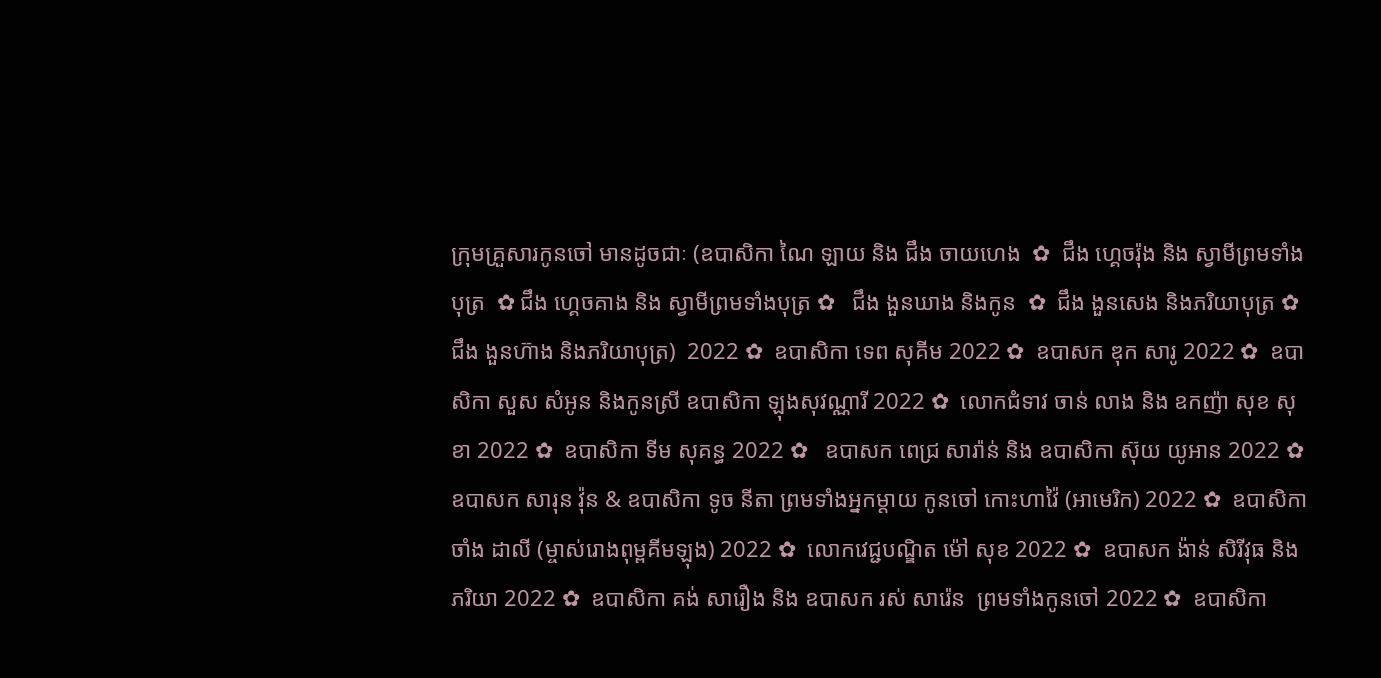ក្រុមគ្រួសារកូនចៅ មានដូចជាៈ (ឧបាសិកា ណៃ ឡាយ និង ជឹង ចាយហេង  ✿  ជឹង ហ្គេចរ៉ុង និង ស្វាមីព្រមទាំងបុត្រ  ✿ ជឹង ហ្គេចគាង និង ស្វាមីព្រមទាំងបុត្រ ✿   ជឹង ងួនឃាង និងកូន  ✿  ជឹង ងួនសេង និងភរិយាបុត្រ ✿  ជឹង ងួនហ៊ាង និងភរិយាបុត្រ)  2022 ✿  ឧបាសិកា ទេព សុគីម 2022 ✿  ឧបាសក ឌុក សារូ 2022 ✿  ឧបាសិកា សួស សំអូន និងកូនស្រី ឧបាសិកា ឡុងសុវណ្ណារី 2022 ✿  លោកជំទាវ ចាន់ លាង និង ឧកញ៉ា សុខ សុខា 2022 ✿  ឧបាសិកា ទីម សុគន្ធ 2022 ✿   ឧបាសក ពេជ្រ សារ៉ាន់ និង ឧបាសិកា ស៊ុយ យូអាន 2022 ✿  ឧបាសក សារុន វ៉ុន & ឧបាសិកា ទូច នីតា ព្រមទាំងអ្នកម្តាយ កូនចៅ កោះហាវ៉ៃ (អាមេរិក) 2022 ✿  ឧបាសិកា ចាំង ដាលី (ម្ចាស់រោងពុម្ពគីមឡុង) 2022 ✿  លោកវេជ្ជបណ្ឌិត ម៉ៅ សុខ 2022 ✿  ឧបាសក ង៉ាន់ សិរីវុធ និងភរិយា 2022 ✿  ឧបាសិកា គង់ សារឿង និង ឧបាសក រស់ សារ៉េន  ព្រមទាំងកូនចៅ 2022 ✿  ឧបាសិកា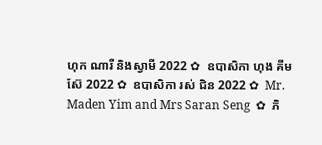ហុក ណារី និងស្វាមី 2022 ✿  ឧបាសិកា ហុង គីមស៊ែ 2022 ✿  ឧបាសិកា រស់ ជិន 2022 ✿  Mr. Maden Yim and Mrs Saran Seng  ✿  ភិ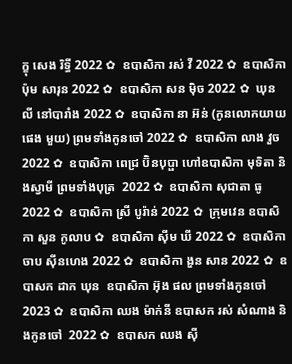ក្ខុ សេង រិទ្ធី 2022 ✿  ឧបាសិកា រស់ វី 2022 ✿  ឧបាសិកា ប៉ុម សារុន 2022 ✿  ឧបាសិកា សន ម៉ិច 2022 ✿  ឃុន លី នៅបារាំង 2022 ✿  ឧបាសិកា នា អ៊ន់ (កូនលោកយាយ ផេង មួយ) ព្រមទាំងកូនចៅ 2022 ✿  ឧបាសិកា លាង វួច  2022 ✿  ឧបាសិកា ពេជ្រ ប៊ិនបុប្ផា ហៅឧបាសិកា មុទិតា និងស្វាមី ព្រមទាំងបុត្រ  2022 ✿  ឧបាសិកា សុជាតា ធូ  2022 ✿  ឧបាសិកា ស្រី បូរ៉ាន់ 2022 ✿  ក្រុមវេន ឧបាសិកា សួន កូលាប ✿  ឧបាសិកា ស៊ីម ឃី 2022 ✿  ឧបាសិកា ចាប ស៊ីនហេង 2022 ✿  ឧបាសិកា ងួន សាន 2022 ✿  ឧបាសក ដាក ឃុន  ឧបាសិកា អ៊ុង ផល ព្រមទាំងកូនចៅ 2023 ✿  ឧបាសិកា ឈង ម៉ាក់នី ឧបាសក រស់ សំណាង និងកូនចៅ  2022 ✿  ឧបាសក ឈង សុី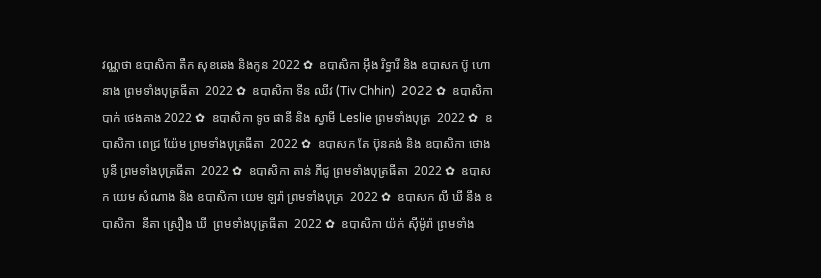វណ្ណថា ឧបាសិកា តឺក សុខឆេង និងកូន 2022 ✿  ឧបាសិកា អុឹង រិទ្ធារី និង ឧបាសក ប៊ូ ហោនាង ព្រមទាំងបុត្រធីតា  2022 ✿  ឧបាសិកា ទីន ឈីវ (Tiv Chhin)  2022 ✿  ឧបាសិកា បាក់ ថេងគាង 2022 ✿  ឧបាសិកា ទូច ផានី និង ស្វាមី Leslie ព្រមទាំងបុត្រ  2022 ✿  ឧបាសិកា ពេជ្រ យ៉ែម ព្រមទាំងបុត្រធីតា  2022 ✿  ឧបាសក តែ ប៊ុនគង់ និង ឧបាសិកា ថោង បូនី ព្រមទាំងបុត្រធីតា  2022 ✿  ឧបាសិកា តាន់ ភីជូ ព្រមទាំងបុត្រធីតា  2022 ✿  ឧបាសក យេម សំណាង និង ឧបាសិកា យេម ឡរ៉ា ព្រមទាំងបុត្រ  2022 ✿  ឧបាសក លី ឃី នឹង ឧបាសិកា  នីតា ស្រឿង ឃី  ព្រមទាំងបុត្រធីតា  2022 ✿  ឧបាសិកា យ៉ក់ សុីម៉ូរ៉ា ព្រមទាំង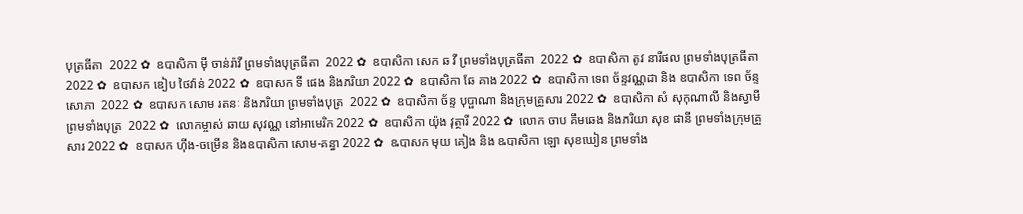បុត្រធីតា  2022 ✿  ឧបាសិកា មុី ចាន់រ៉ាវី ព្រមទាំងបុត្រធីតា  2022 ✿  ឧបាសិកា សេក ឆ វី ព្រមទាំងបុត្រធីតា  2022 ✿  ឧបាសិកា តូវ នារីផល ព្រមទាំងបុត្រធីតា  2022 ✿  ឧបាសក ឌៀប ថៃវ៉ាន់ 2022 ✿  ឧបាសក ទី ផេង និងភរិយា 2022 ✿  ឧបាសិកា ឆែ គាង 2022 ✿  ឧបាសិកា ទេព ច័ន្ទវណ្ណដា និង ឧបាសិកា ទេព ច័ន្ទសោភា  2022 ✿  ឧបាសក សោម រតនៈ និងភរិយា ព្រមទាំងបុត្រ  2022 ✿  ឧបាសិកា ច័ន្ទ បុប្ផាណា និងក្រុមគ្រួសារ 2022 ✿  ឧបាសិកា សំ សុកុណាលី និងស្វាមី ព្រមទាំងបុត្រ  2022 ✿  លោកម្ចាស់ ឆាយ សុវណ្ណ នៅអាមេរិក 2022 ✿  ឧបាសិកា យ៉ុង វុត្ថារី 2022 ✿  លោក ចាប គឹមឆេង និងភរិយា សុខ ផានី ព្រមទាំងក្រុមគ្រួសារ 2022 ✿  ឧបាសក ហ៊ីង-ចម្រើន និងឧបាសិកា សោម-គន្ធា 2022 ✿  ឩបាសក មុយ គៀង និង ឩបាសិកា ឡោ សុខឃៀន ព្រមទាំង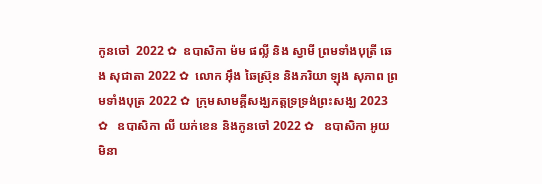កូនចៅ  2022 ✿  ឧបាសិកា ម៉ម ផល្លី និង ស្វាមី ព្រមទាំងបុត្រី ឆេង សុជាតា 2022 ✿  លោក អ៊ឹង ឆៃស្រ៊ុន និងភរិយា ឡុង សុភាព ព្រមទាំងបុត្រ 2022 ✿  ក្រុមសាមគ្គីសង្ឃភត្តទ្រទ្រង់ព្រះសង្ឃ 2023 ✿   ឧបាសិកា លី យក់ខេន និងកូនចៅ 2022 ✿   ឧបាសិកា អូយ មិនា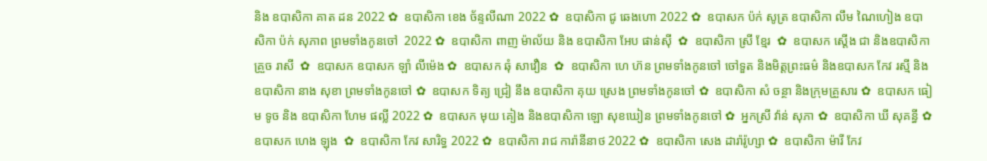និង ឧបាសិកា គាត ដន 2022 ✿  ឧបាសិកា ខេង ច័ន្ទលីណា 2022 ✿  ឧបាសិកា ជូ ឆេងហោ 2022 ✿  ឧបាសក ប៉ក់ សូត្រ ឧបាសិកា លឹម ណៃហៀង ឧបាសិកា ប៉ក់ សុភាព ព្រមទាំងកូនចៅ  2022 ✿  ឧបាសិកា ពាញ ម៉ាល័យ និង ឧបាសិកា អែប ផាន់ស៊ី  ✿  ឧបាសិកា ស្រី ខ្មែរ  ✿  ឧបាសក ស្តើង ជា និងឧបាសិកា គ្រួច រាសី  ✿  ឧបាសក ឧបាសក ឡាំ លីម៉េង ✿  ឧបាសក ឆុំ សាវឿន  ✿  ឧបាសិកា ហេ ហ៊ន ព្រមទាំងកូនចៅ ចៅទួត និងមិត្តព្រះធម៌ និងឧបាសក កែវ រស្មី និងឧបាសិកា នាង សុខា ព្រមទាំងកូនចៅ ✿  ឧបាសក ទិត្យ ជ្រៀ នឹង ឧបាសិកា គុយ ស្រេង ព្រមទាំងកូនចៅ ✿  ឧបាសិកា សំ ចន្ថា និងក្រុមគ្រួសារ ✿  ឧបាសក ធៀម ទូច និង ឧបាសិកា ហែម ផល្លី 2022 ✿  ឧបាសក មុយ គៀង និងឧបាសិកា ឡោ សុខឃៀន ព្រមទាំងកូនចៅ ✿  អ្នកស្រី វ៉ាន់ សុភា ✿  ឧបាសិកា ឃី សុគន្ធី ✿  ឧបាសក ហេង ឡុង  ✿  ឧបាសិកា កែវ សារិទ្ធ 2022 ✿  ឧបាសិកា រាជ ការ៉ានីនាថ 2022 ✿  ឧបាសិកា សេង ដារ៉ារ៉ូហ្សា ✿  ឧបាសិកា ម៉ារី កែវ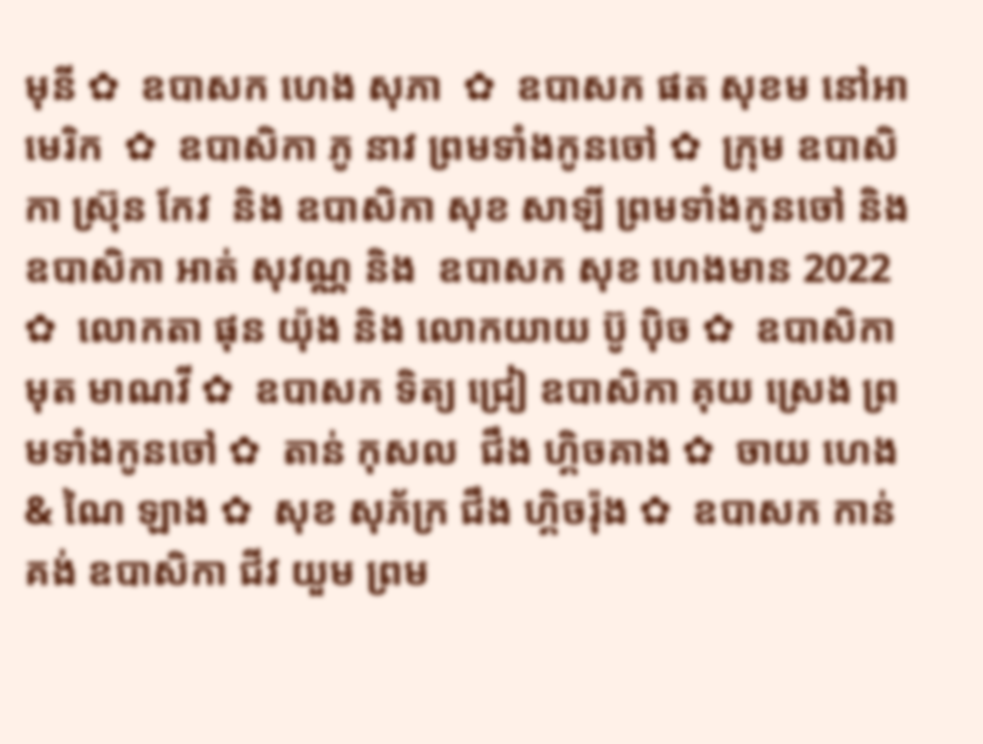មុនី ✿  ឧបាសក ហេង សុភា  ✿  ឧបាសក ផត សុខម នៅអាមេរិក  ✿  ឧបាសិកា ភូ នាវ ព្រមទាំងកូនចៅ ✿  ក្រុម ឧបាសិកា ស្រ៊ុន កែវ  និង ឧបាសិកា សុខ សាឡី ព្រមទាំងកូនចៅ និង ឧបាសិកា អាត់ សុវណ្ណ និង  ឧបាសក សុខ ហេងមាន 2022 ✿  លោកតា ផុន យ៉ុង និង លោកយាយ ប៊ូ ប៉ិច ✿  ឧបាសិកា មុត មាណវី ✿  ឧបាសក ទិត្យ ជ្រៀ ឧបាសិកា គុយ ស្រេង ព្រមទាំងកូនចៅ ✿  តាន់ កុសល  ជឹង ហ្គិចគាង ✿  ចាយ ហេង & ណៃ ឡាង ✿  សុខ សុភ័ក្រ ជឹង ហ្គិចរ៉ុង ✿  ឧបាសក កាន់ គង់ ឧបាសិកា ជីវ យួម ព្រម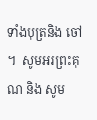ទាំងបុត្រនិង ចៅ ។  សូមអរព្រះគុណ និង សូម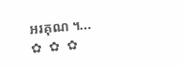អរគុណ ។...       ✿  ✿  ✿